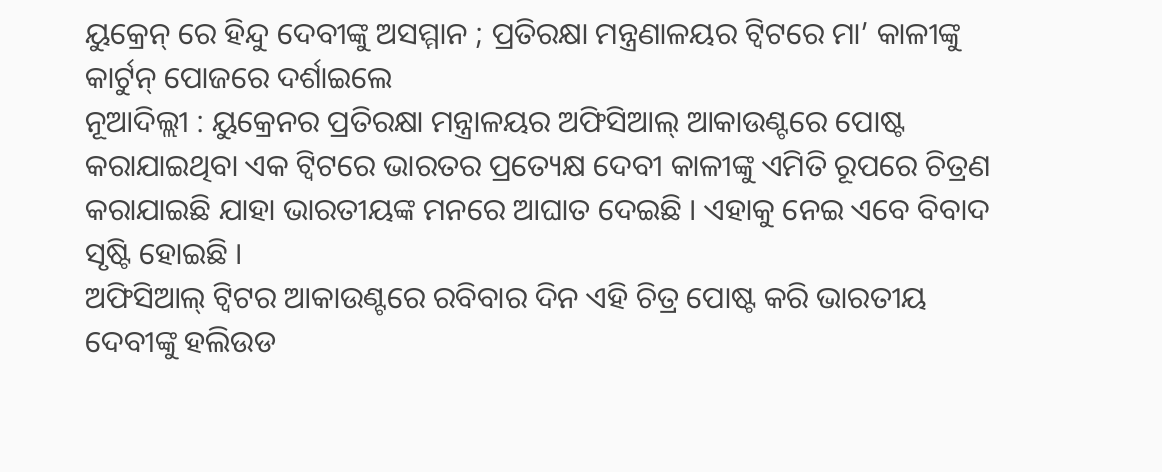ୟୁକ୍ରେନ୍ ରେ ହିନ୍ଦୁ ଦେବୀଙ୍କୁ ଅସମ୍ମାନ ; ପ୍ରତିରକ୍ଷା ମନ୍ତ୍ରଣାଳୟର ଟ୍ୱିଟରେ ମା’ କାଳୀଙ୍କୁ କାର୍ଟୁନ୍ ପୋଜରେ ଦର୍ଶାଇଲେ
ନୂଆଦିଲ୍ଲୀ : ୟୁକ୍ରେନର ପ୍ରତିରକ୍ଷା ମନ୍ତ୍ରାଳୟର ଅଫିସିଆଲ୍ ଆକାଉଣ୍ଟରେ ପୋଷ୍ଟ କରାଯାଇଥିବା ଏକ ଟ୍ୱିଟରେ ଭାରତର ପ୍ରତ୍ୟେକ୍ଷ ଦେବୀ କାଳୀଙ୍କୁ ଏମିତି ରୂପରେ ଚିତ୍ରଣ କରାଯାଇଛି ଯାହା ଭାରତୀୟଙ୍କ ମନରେ ଆଘାତ ଦେଇଛି । ଏହାକୁ ନେଇ ଏବେ ବିବାଦ ସୃଷ୍ଟି ହୋଇଛି ।
ଅଫିସିଆଲ୍ ଟ୍ୱିଟର ଆକାଉଣ୍ଟରେ ରବିବାର ଦିନ ଏହି ଚିତ୍ର ପୋଷ୍ଟ କରି ଭାରତୀୟ ଦେବୀଙ୍କୁ ହଲିଉଡ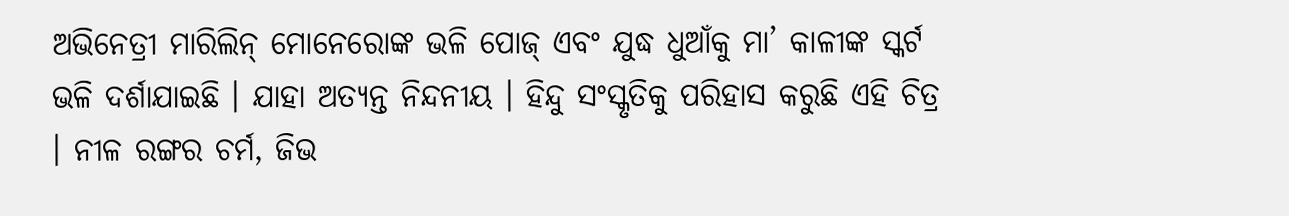ଅଭିନେତ୍ରୀ ମାରିଲିନ୍ ମୋନେରୋଙ୍କ ଭଳି ପୋଜ୍ ଏବଂ ଯୁଦ୍ଧ ଧୁଆଁକୁ ମା’ କାଳୀଙ୍କ ସ୍କର୍ଟ ଭଳି ଦର୍ଶାଯାଇଛି । ଯାହା ଅତ୍ୟନ୍ତ ନିନ୍ଦନୀୟ । ହିନ୍ଦୁ ସଂସ୍କୃତିକୁ ପରିହାସ କରୁଛି ଏହି ଚିତ୍ର । ନୀଳ ରଙ୍ଗର ଚର୍ମ, ଜିଭ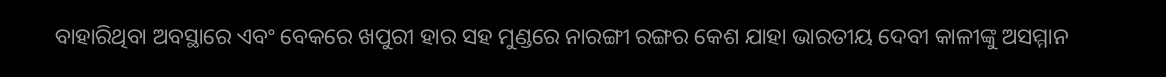ବାହାରିଥିବା ଅବସ୍ଥାରେ ଏବଂ ବେକରେ ଖପୁରୀ ହାର ସହ ମୁଣ୍ଡରେ ନାରଙ୍ଗୀ ରଙ୍ଗର କେଶ ଯାହା ଭାରତୀୟ ଦେବୀ କାଳୀଙ୍କୁ ଅସମ୍ମାନ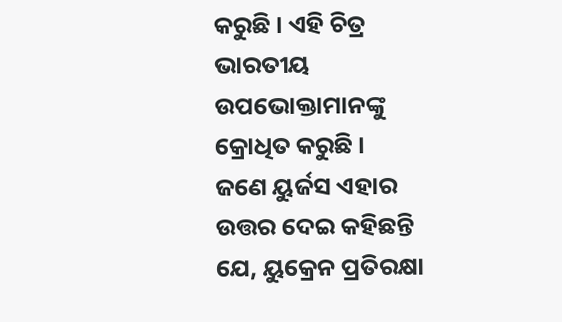କରୁଛି । ଏହି ଚିତ୍ର ଭାରତୀୟ ଉପଭୋକ୍ତାମାନଙ୍କୁ କ୍ରୋଧିତ କରୁଛି ।
ଜଣେ ୟୁର୍ଜସ ଏହାର ଉତ୍ତର ଦେଇ କହିଛନ୍ତି ଯେ, ୟୁକ୍ରେନ ପ୍ରତିରକ୍ଷା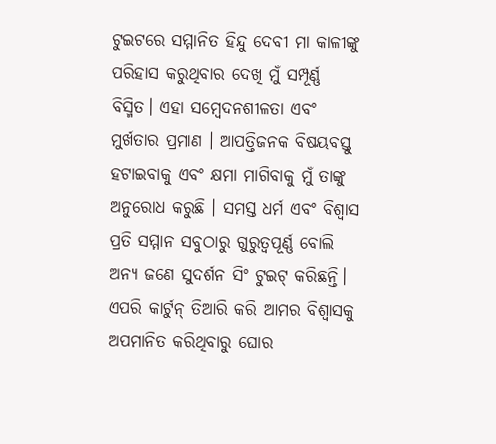ଟୁଇଟରେ ସମ୍ମାନିତ ହିନ୍ଦୁ ଦେବୀ ମା କାଳୀଙ୍କୁ ପରିହାସ କରୁଥିବାର ଦେଖି ମୁଁ ସମ୍ପୂର୍ଣ୍ଣ ବିସ୍ମିତ। ଏହା ସମ୍ବେଦନଶୀଳତା ଏବଂ ମୁର୍ଖତାର ପ୍ରମାଣ । ଆପତ୍ତିଜନକ ବିଷୟବସ୍ତୁ ହଟାଇବାକୁ ଏବଂ କ୍ଷମା ମାଗିବାକୁ ମୁଁ ତାଙ୍କୁ ଅନୁରୋଧ କରୁଛି । ସମସ୍ତ ଧର୍ମ ଏବଂ ବିଶ୍ୱାସ ପ୍ରତି ସମ୍ମାନ ସବୁଠାରୁ ଗୁରୁତ୍ୱପୂର୍ଣ୍ଣ ବୋଲି ଅନ୍ୟ ଜଣେ ସୁଦର୍ଶନ ସିଂ ଟୁଇଟ୍ କରିଛନ୍ତି।
ଏପରି କାର୍ଟୁନ୍ ତିଆରି କରି ଆମର ବିଶ୍ୱାସକୁ ଅପମାନିତ କରିଥିବାରୁ ଘୋର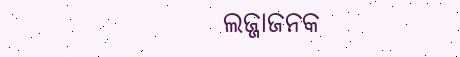ଲଜ୍ଜାଜନକ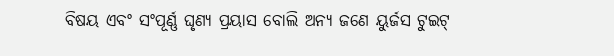ବିଷୟ ଏବଂ ସଂପୂର୍ଣ୍ଣ ଘୃଣ୍ୟ ପ୍ରୟାସ ବୋଲି ଅନ୍ୟ ଜଣେ ୟୁର୍ଜସ ଟୁଇଟ୍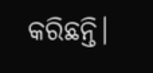କରିଛନ୍ତି।